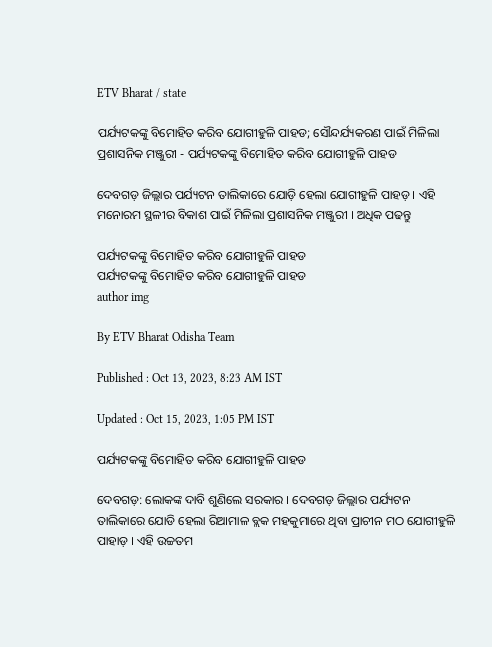ETV Bharat / state

ପର୍ଯ୍ୟଟକଙ୍କୁ ବିମୋହିତ କରିବ ଯୋଗୀହୁଳି ପାହଡ; ସୌନ୍ଦର୍ଯ୍ୟକରଣ ପାଇଁ ମିଳିଲା ପ୍ରଶାସନିକ ମଞ୍ଜୁରୀ - ପର୍ଯ୍ୟଟକଙ୍କୁ ବିମୋହିତ କରିବ ଯୋଗୀହୁଳି ପାହଡ

ଦେବଗଡ଼ ଜିଲ୍ଲାର ପର୍ଯ୍ୟଟନ ତାଲିକାରେ ଯୋଡ଼ି ହେଲା ଯୋଗୀହୁଳି ପାହଡ଼ । ଏହି ମନୋରମ ସ୍ଥଳୀର ବିକାଶ ପାଇଁ ମିଳିଲା ପ୍ରଶାସନିକ ମଞ୍ଜୁରୀ । ଅଧିକ ପଢନ୍ତୁ

ପର୍ଯ୍ୟଟକଙ୍କୁ ବିମୋହିତ କରିବ ଯୋଗୀହୁଳି ପାହଡ
ପର୍ଯ୍ୟଟକଙ୍କୁ ବିମୋହିତ କରିବ ଯୋଗୀହୁଳି ପାହଡ
author img

By ETV Bharat Odisha Team

Published : Oct 13, 2023, 8:23 AM IST

Updated : Oct 15, 2023, 1:05 PM IST

ପର୍ଯ୍ୟଟକଙ୍କୁ ବିମୋହିତ କରିବ ଯୋଗୀହୁଳି ପାହଡ

ଦେବଗଡ଼: ଲୋକଙ୍କ ଦାବି ଶୁଣିଲେ ସରକାର । ଦେବଗଡ଼ ଜିଲ୍ଲାର ପର୍ଯ୍ୟଟନ ତାଲିକାରେ ଯୋଡି ହେଲା ରିଆମାଳ ବ୍ଲକ ମହକୁମାରେ ଥିବା ପ୍ରାଚୀନ ମଠ ଯୋଗୀହୁଳି ପାହାଡ଼ । ଏହି ଉଚ୍ଚତମ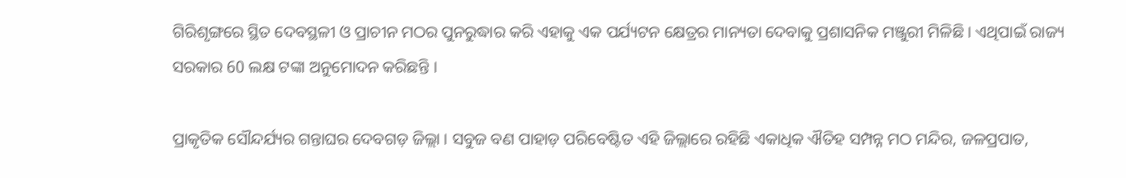ଗିରିଶୃଙ୍ଗରେ ସ୍ଥିତ ଦେବସ୍ଥଳୀ ଓ ପ୍ରାଚୀନ ମଠର ପୁନରୁଦ୍ଧାର କରି ଏହାକୁ ଏକ ପର୍ଯ୍ୟଟନ କ୍ଷେତ୍ରର ମାନ୍ୟତା ଦେବାକୁ ପ୍ରଶାସନିକ ମଞ୍ଜୁରୀ ମିଳିଛି । ଏଥିପାଇଁ ରାଜ୍ୟ ସରକାର 60 ଲକ୍ଷ ଟଙ୍କା ଅନୁମୋଦନ କରିଛନ୍ତି ।

ପ୍ରାକୃତିକ ସୌନ୍ଦର୍ଯ୍ୟର ଗନ୍ତାଘର ଦେବଗଡ଼ ଜିଲ୍ଲା । ସବୁଜ ବଣ ପାହାଡ଼ ପରିବେଷ୍ଟିତ ଏହି ଜିଲ୍ଲାରେ ରହିଛି ଏକାଧିକ ଐତିହ ସମ୍ପନ୍ନ ମଠ ମନ୍ଦିର, ଜଳପ୍ରପାତ,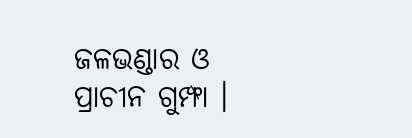ଜଳଭଣ୍ଡାର ଓ ପ୍ରାଚୀନ ଗୁମ୍ଫା ।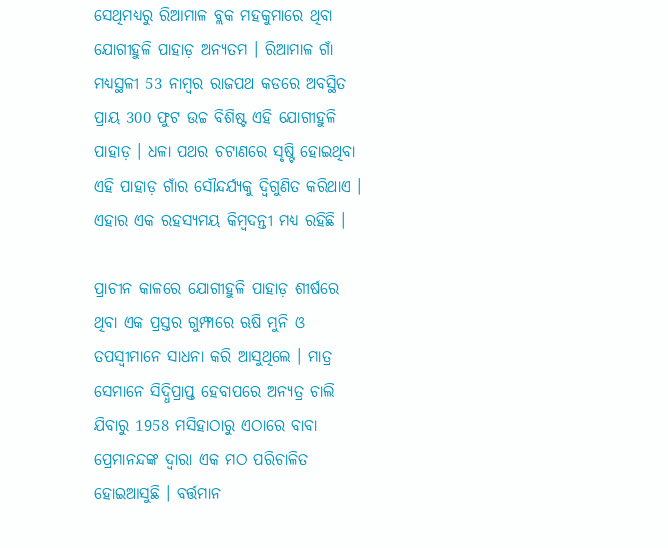ସେଥିମଧ୍ୟରୁ ରିଆମାଳ ବ୍ଲକ ମହକୁମାରେ ଥିବା ଯୋଗୀହୁଳି ପାହାଡ଼ ଅନ୍ୟତମ । ରିଆମାଳ ଗାଁ ମଧ୍ୟସ୍ଥଳୀ 53 ନାମ୍ବର ରାଜପଥ କଡରେ ଅବସ୍ଥିତ ପ୍ରାୟ 300 ଫୁଟ ଉଚ୍ଚ ବିଶିଷ୍ଟ ଏହି ଯୋଗୀହୁଳି ପାହାଡ଼ । ଧଳା ପଥର ଚଟାଣରେ ସୃଷ୍ଟି ହୋଇଥିବା ଏହି ପାହାଡ଼ ଗାଁର ସୌନ୍ଦର୍ଯ୍ୟକୁ ଦ୍ବିଗୁଣିତ କରିଥାଏ । ଏହାର ଏକ ରହସ୍ୟମୟ କିମ୍ବଦନ୍ତୀ ମଧ୍ୟ ରହିଛି ।

ପ୍ରାଚୀନ କାଳରେ ଯୋଗୀହୁଳି ପାହାଡ଼ ଶୀର୍ଷରେ ଥିବା ଏକ ପ୍ରସ୍ତର ଗୁମ୍ଫାରେ ଋଷି ମୁନି ଓ ତପସ୍ୱୀମାନେ ସାଧନା କରି ଆସୁଥିଲେ । ମାତ୍ର ସେମାନେ ସିଦ୍ଧିପ୍ରାପ୍ତ ହେବାପରେ ଅନ୍ୟତ୍ର ଚାଲି ଯିବାରୁ 1958 ମସିହାଠାରୁ ଏଠାରେ ବାବା ପ୍ରେମାନନ୍ଦଙ୍କ ଦ୍ଵାରା ଏକ ମଠ ପରିଚାଳିତ ହୋଇଆସୁଛି । ବର୍ତ୍ତମାନ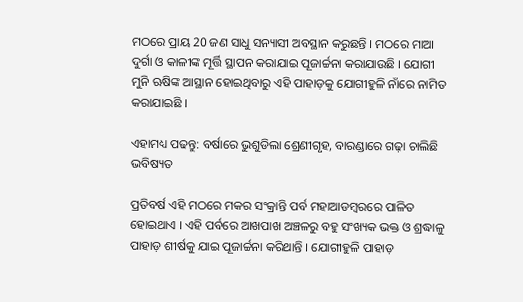ମଠରେ ପ୍ରାୟ 20 ଜଣ ସାଧୁ ସନ୍ୟାସୀ ଅବସ୍ଥାନ କରୁଛନ୍ତି । ମଠରେ ମାଆ ଦୁର୍ଗା ଓ କାଳୀଙ୍କ ମୂର୍ତ୍ତି ସ୍ଥାପନ କରାଯାଇ ପୂଜାର୍ଚ୍ଚନା କରାଯାଉଛି । ଯୋଗୀ ମୁନି ଋଷିଙ୍କ ଆସ୍ଥାନ ହୋଇଥିବାରୁ ଏହି ପାହାଡ଼କୁ ଯୋଗୀହୁଳି ନାଁରେ ନାମିତ କରାଯାଇଛି ।

ଏହାମଧ୍ୟ ପଢନ୍ତୁ: ବର୍ଷାରେ ଭୁଶୁଡିଲା ଶ୍ରେଣୀଗୃହ, ବାରଣ୍ଡାରେ ଗଢ଼ା ଚାଲିଛି ଭବିଷ୍ୟତ

ପ୍ରତିବର୍ଷ ଏହି ମଠରେ ମକର ସଂକ୍ରାନ୍ତି ପର୍ବ ମହାଆଡମ୍ବରରେ ପାଳିତ ହୋଇଥାଏ । ଏହି ପର୍ବରେ ଆଖପାଖ ଅଞ୍ଚଳରୁ ବହୁ ସଂଖ୍ୟକ ଭକ୍ତ ଓ ଶ୍ରଦ୍ଧାଳୁ ପାହାଡ଼ ଶୀର୍ଷକୁ ଯାଇ ପୂଜାର୍ଚ୍ଚନା କରିଥାନ୍ତି । ଯୋଗୀହୁଳି ପାହାଡ଼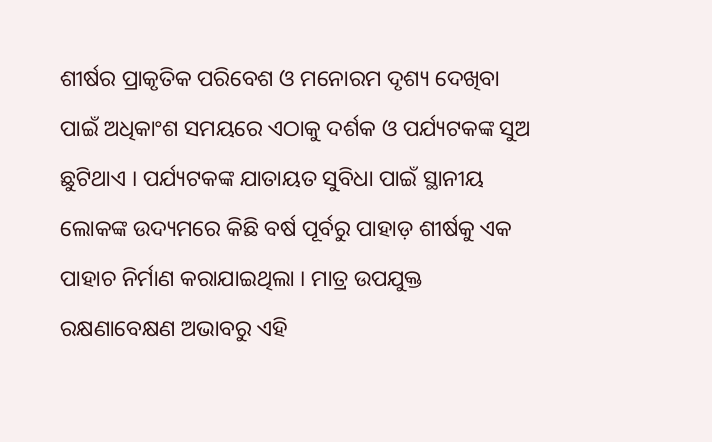ଶୀର୍ଷର ପ୍ରାକୃତିକ ପରିବେଶ ଓ ମନୋରମ ଦୃଶ୍ୟ ଦେଖିବା ପାଇଁ ଅଧିକାଂଶ ସମୟରେ ଏଠାକୁ ଦର୍ଶକ ଓ ପର୍ଯ୍ୟଟକଙ୍କ ସୁଅ ଛୁଟିଥାଏ । ପର୍ଯ୍ୟଟକଙ୍କ ଯାତାୟତ ସୁବିଧା ପାଇଁ ସ୍ଥାନୀୟ ଲୋକଙ୍କ ଉଦ୍ୟମରେ କିଛି ବର୍ଷ ପୂର୍ବରୁ ପାହାଡ଼ ଶୀର୍ଷକୁ ଏକ ପାହାଚ ନିର୍ମାଣ କରାଯାଇଥିଲା । ମାତ୍ର ଉପଯୁକ୍ତ ରକ୍ଷଣାବେକ୍ଷଣ ଅଭାବରୁ ଏହି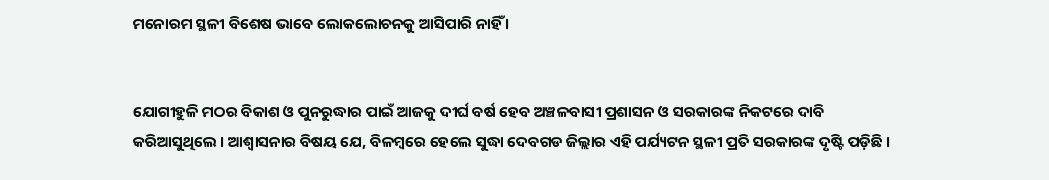ମନୋରମ ସ୍ଥଳୀ ବିଶେଷ ଭାବେ ଲୋକଲୋଚନକୁ ଆସିପାରି ନାହିଁ ।


ଯୋଗୀହୁଳି ମଠର ବିକାଶ ଓ ପୁନରୁଦ୍ଧାର ପାଇଁ ଆଜକୁ ଦୀର୍ଘ ବର୍ଷ ହେବ ଅଞ୍ଚଳବାସୀ ପ୍ରଶାସନ ଓ ସରକାରଙ୍କ ନିକଟରେ ଦାବି କରିଆସୁଥିଲେ । ଆଶ୍ୱାସନାର ବିଷୟ ଯେ, ବିଳମ୍ବରେ ହେଲେ ସୁଦ୍ଧା ଦେବଗଡ ଜିଲ୍ଲାର ଏହି ପର୍ଯ୍ୟଟନ ସ୍ଥଳୀ ପ୍ରତି ସରକାରଙ୍କ ଦୃଷ୍ଟି ପଡ଼ିଛି ।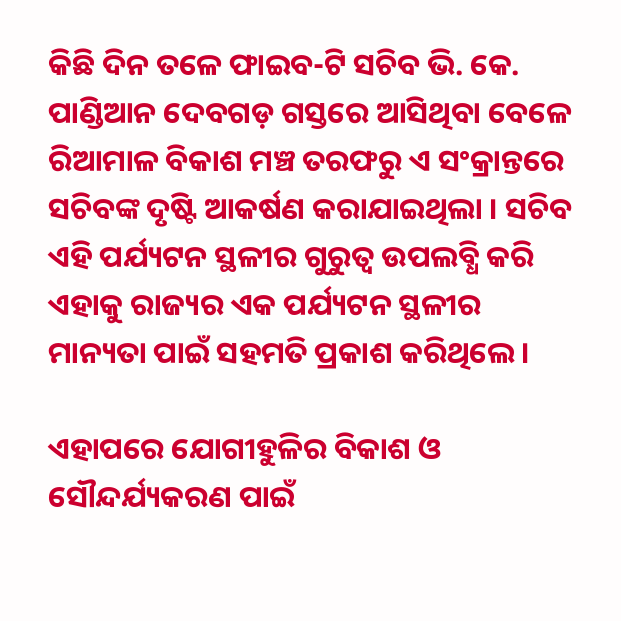କିଛି ଦିନ ତଳେ ଫାଇବ-ଟି ସଚିବ ଭି. କେ. ପାଣ୍ଡିଆନ ଦେବଗଡ଼ ଗସ୍ତରେ ଆସିଥିବା ବେଳେ ରିଆମାଳ ବିକାଶ ମଞ୍ଚ ତରଫରୁ ଏ ସଂକ୍ରାନ୍ତରେ ସଚିବଙ୍କ ଦୃଷ୍ଟି ଆକର୍ଷଣ କରାଯାଇଥିଲା । ସଚିବ ଏହି ପର୍ଯ୍ୟଟନ ସ୍ଥଳୀର ଗୁରୁତ୍ୱ ଉପଲବ୍ଧି କରି ଏହାକୁ ରାଜ୍ୟର ଏକ ପର୍ଯ୍ୟଟନ ସ୍ଥଳୀର ମାନ୍ୟତା ପାଇଁ ସହମତି ପ୍ରକାଶ କରିଥିଲେ ।

ଏହାପରେ ଯୋଗୀହୁଳିର ବିକାଶ ଓ ସୌନ୍ଦର୍ଯ୍ୟକରଣ ପାଇଁ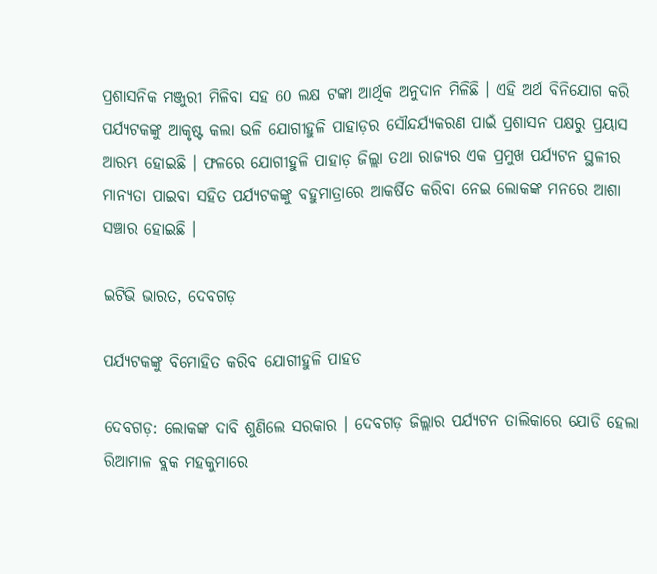ପ୍ରଶାସନିକ ମଞ୍ଜୁରୀ ମିଳିବା ସହ 60 ଲକ୍ଷ ଟଙ୍କା ଆର୍ଥିକ ଅନୁଦାନ ମିଳିଛି । ଏହି ଅର୍ଥ ବିନିଯୋଗ କରି ପର୍ଯ୍ୟଟକଙ୍କୁ ଆକୃଷ୍ଟ କଲା ଭଳି ଯୋଗୀହୁଳି ପାହାଡ଼ର ସୌନ୍ଦର୍ଯ୍ୟକରଣ ପାଇଁ ପ୍ରଶାସନ ପକ୍ଷରୁ ପ୍ରୟାସ ଆରମ୍ଭ ହୋଇଛି । ଫଳରେ ଯୋଗୀହୁଳି ପାହାଡ଼ ଜିଲ୍ଲା ତଥା ରାଜ୍ୟର ଏକ ପ୍ରମୁଖ ପର୍ଯ୍ୟଟନ ସ୍ଥଳୀର ମାନ୍ୟତା ପାଇବା ସହିତ ପର୍ଯ୍ୟଟକଙ୍କୁ ବହୁମାତ୍ରାରେ ଆକର୍ଷିତ କରିବା ନେଇ ଲୋକଙ୍କ ମନରେ ଆଶା ସଞ୍ଚାର ହୋଇଛି ।

ଇଟିଭି ଭାରତ, ଦେବଗଡ଼

ପର୍ଯ୍ୟଟକଙ୍କୁ ବିମୋହିତ କରିବ ଯୋଗୀହୁଳି ପାହଡ

ଦେବଗଡ଼: ଲୋକଙ୍କ ଦାବି ଶୁଣିଲେ ସରକାର । ଦେବଗଡ଼ ଜିଲ୍ଲାର ପର୍ଯ୍ୟଟନ ତାଲିକାରେ ଯୋଡି ହେଲା ରିଆମାଳ ବ୍ଲକ ମହକୁମାରେ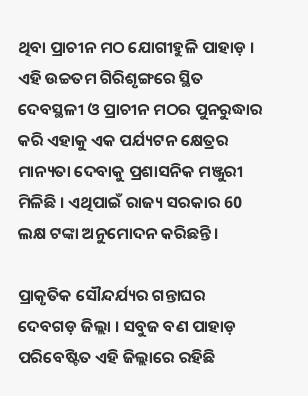ଥିବା ପ୍ରାଚୀନ ମଠ ଯୋଗୀହୁଳି ପାହାଡ଼ । ଏହି ଉଚ୍ଚତମ ଗିରିଶୃଙ୍ଗରେ ସ୍ଥିତ ଦେବସ୍ଥଳୀ ଓ ପ୍ରାଚୀନ ମଠର ପୁନରୁଦ୍ଧାର କରି ଏହାକୁ ଏକ ପର୍ଯ୍ୟଟନ କ୍ଷେତ୍ରର ମାନ୍ୟତା ଦେବାକୁ ପ୍ରଶାସନିକ ମଞ୍ଜୁରୀ ମିଳିଛି । ଏଥିପାଇଁ ରାଜ୍ୟ ସରକାର 60 ଲକ୍ଷ ଟଙ୍କା ଅନୁମୋଦନ କରିଛନ୍ତି ।

ପ୍ରାକୃତିକ ସୌନ୍ଦର୍ଯ୍ୟର ଗନ୍ତାଘର ଦେବଗଡ଼ ଜିଲ୍ଲା । ସବୁଜ ବଣ ପାହାଡ଼ ପରିବେଷ୍ଟିତ ଏହି ଜିଲ୍ଲାରେ ରହିଛି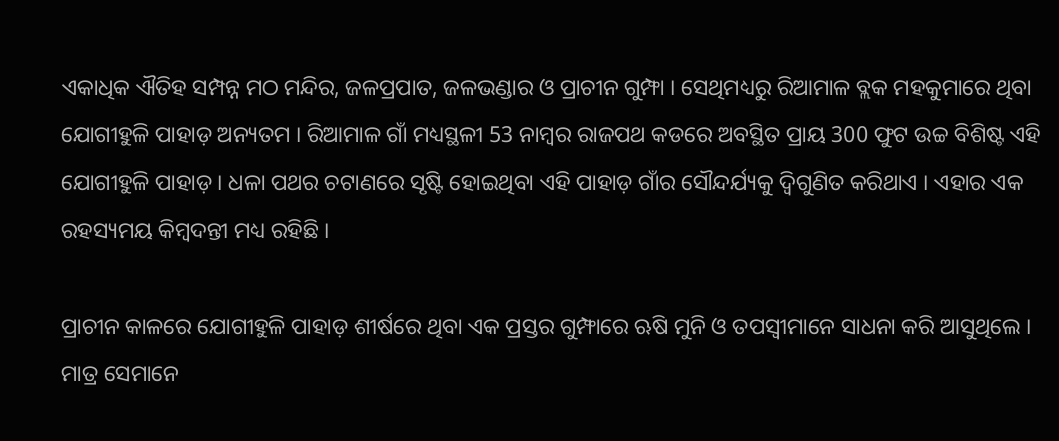ଏକାଧିକ ଐତିହ ସମ୍ପନ୍ନ ମଠ ମନ୍ଦିର, ଜଳପ୍ରପାତ, ଜଳଭଣ୍ଡାର ଓ ପ୍ରାଚୀନ ଗୁମ୍ଫା । ସେଥିମଧ୍ୟରୁ ରିଆମାଳ ବ୍ଲକ ମହକୁମାରେ ଥିବା ଯୋଗୀହୁଳି ପାହାଡ଼ ଅନ୍ୟତମ । ରିଆମାଳ ଗାଁ ମଧ୍ୟସ୍ଥଳୀ 53 ନାମ୍ବର ରାଜପଥ କଡରେ ଅବସ୍ଥିତ ପ୍ରାୟ 300 ଫୁଟ ଉଚ୍ଚ ବିଶିଷ୍ଟ ଏହି ଯୋଗୀହୁଳି ପାହାଡ଼ । ଧଳା ପଥର ଚଟାଣରେ ସୃଷ୍ଟି ହୋଇଥିବା ଏହି ପାହାଡ଼ ଗାଁର ସୌନ୍ଦର୍ଯ୍ୟକୁ ଦ୍ବିଗୁଣିତ କରିଥାଏ । ଏହାର ଏକ ରହସ୍ୟମୟ କିମ୍ବଦନ୍ତୀ ମଧ୍ୟ ରହିଛି ।

ପ୍ରାଚୀନ କାଳରେ ଯୋଗୀହୁଳି ପାହାଡ଼ ଶୀର୍ଷରେ ଥିବା ଏକ ପ୍ରସ୍ତର ଗୁମ୍ଫାରେ ଋଷି ମୁନି ଓ ତପସ୍ୱୀମାନେ ସାଧନା କରି ଆସୁଥିଲେ । ମାତ୍ର ସେମାନେ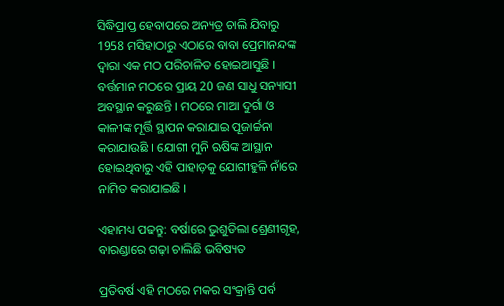ସିଦ୍ଧିପ୍ରାପ୍ତ ହେବାପରେ ଅନ୍ୟତ୍ର ଚାଲି ଯିବାରୁ 1958 ମସିହାଠାରୁ ଏଠାରେ ବାବା ପ୍ରେମାନନ୍ଦଙ୍କ ଦ୍ଵାରା ଏକ ମଠ ପରିଚାଳିତ ହୋଇଆସୁଛି । ବର୍ତ୍ତମାନ ମଠରେ ପ୍ରାୟ 20 ଜଣ ସାଧୁ ସନ୍ୟାସୀ ଅବସ୍ଥାନ କରୁଛନ୍ତି । ମଠରେ ମାଆ ଦୁର୍ଗା ଓ କାଳୀଙ୍କ ମୂର୍ତ୍ତି ସ୍ଥାପନ କରାଯାଇ ପୂଜାର୍ଚ୍ଚନା କରାଯାଉଛି । ଯୋଗୀ ମୁନି ଋଷିଙ୍କ ଆସ୍ଥାନ ହୋଇଥିବାରୁ ଏହି ପାହାଡ଼କୁ ଯୋଗୀହୁଳି ନାଁରେ ନାମିତ କରାଯାଇଛି ।

ଏହାମଧ୍ୟ ପଢନ୍ତୁ: ବର୍ଷାରେ ଭୁଶୁଡିଲା ଶ୍ରେଣୀଗୃହ, ବାରଣ୍ଡାରେ ଗଢ଼ା ଚାଲିଛି ଭବିଷ୍ୟତ

ପ୍ରତିବର୍ଷ ଏହି ମଠରେ ମକର ସଂକ୍ରାନ୍ତି ପର୍ବ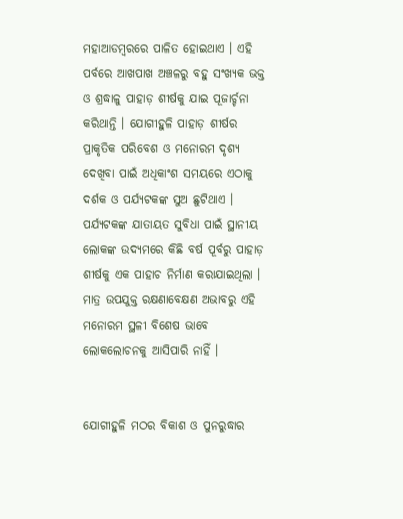ମହାଆଡମ୍ବରରେ ପାଳିତ ହୋଇଥାଏ । ଏହି ପର୍ବରେ ଆଖପାଖ ଅଞ୍ଚଳରୁ ବହୁ ସଂଖ୍ୟକ ଭକ୍ତ ଓ ଶ୍ରଦ୍ଧାଳୁ ପାହାଡ଼ ଶୀର୍ଷକୁ ଯାଇ ପୂଜାର୍ଚ୍ଚନା କରିଥାନ୍ତି । ଯୋଗୀହୁଳି ପାହାଡ଼ ଶୀର୍ଷର ପ୍ରାକୃତିକ ପରିବେଶ ଓ ମନୋରମ ଦୃଶ୍ୟ ଦେଖିବା ପାଇଁ ଅଧିକାଂଶ ସମୟରେ ଏଠାକୁ ଦର୍ଶକ ଓ ପର୍ଯ୍ୟଟକଙ୍କ ସୁଅ ଛୁଟିଥାଏ । ପର୍ଯ୍ୟଟକଙ୍କ ଯାତାୟତ ସୁବିଧା ପାଇଁ ସ୍ଥାନୀୟ ଲୋକଙ୍କ ଉଦ୍ୟମରେ କିଛି ବର୍ଷ ପୂର୍ବରୁ ପାହାଡ଼ ଶୀର୍ଷକୁ ଏକ ପାହାଚ ନିର୍ମାଣ କରାଯାଇଥିଲା । ମାତ୍ର ଉପଯୁକ୍ତ ରକ୍ଷଣାବେକ୍ଷଣ ଅଭାବରୁ ଏହି ମନୋରମ ସ୍ଥଳୀ ବିଶେଷ ଭାବେ ଲୋକଲୋଚନକୁ ଆସିପାରି ନାହିଁ ।


ଯୋଗୀହୁଳି ମଠର ବିକାଶ ଓ ପୁନରୁଦ୍ଧାର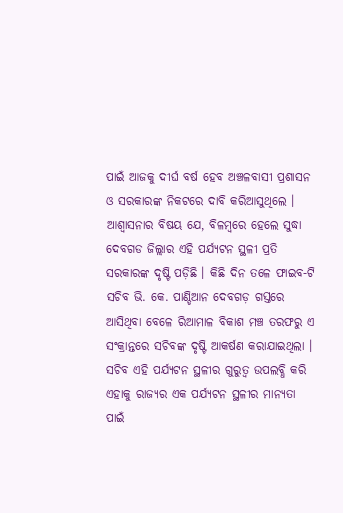ପାଇଁ ଆଜକୁ ଦୀର୍ଘ ବର୍ଷ ହେବ ଅଞ୍ଚଳବାସୀ ପ୍ରଶାସନ ଓ ସରକାରଙ୍କ ନିକଟରେ ଦାବି କରିଆସୁଥିଲେ । ଆଶ୍ୱାସନାର ବିଷୟ ଯେ, ବିଳମ୍ବରେ ହେଲେ ସୁଦ୍ଧା ଦେବଗଡ ଜିଲ୍ଲାର ଏହି ପର୍ଯ୍ୟଟନ ସ୍ଥଳୀ ପ୍ରତି ସରକାରଙ୍କ ଦୃଷ୍ଟି ପଡ଼ିଛି । କିଛି ଦିନ ତଳେ ଫାଇବ-ଟି ସଚିବ ଭି. କେ. ପାଣ୍ଡିଆନ ଦେବଗଡ଼ ଗସ୍ତରେ ଆସିଥିବା ବେଳେ ରିଆମାଳ ବିକାଶ ମଞ୍ଚ ତରଫରୁ ଏ ସଂକ୍ରାନ୍ତରେ ସଚିବଙ୍କ ଦୃଷ୍ଟି ଆକର୍ଷଣ କରାଯାଇଥିଲା । ସଚିବ ଏହି ପର୍ଯ୍ୟଟନ ସ୍ଥଳୀର ଗୁରୁତ୍ୱ ଉପଲବ୍ଧି କରି ଏହାକୁ ରାଜ୍ୟର ଏକ ପର୍ଯ୍ୟଟନ ସ୍ଥଳୀର ମାନ୍ୟତା ପାଇଁ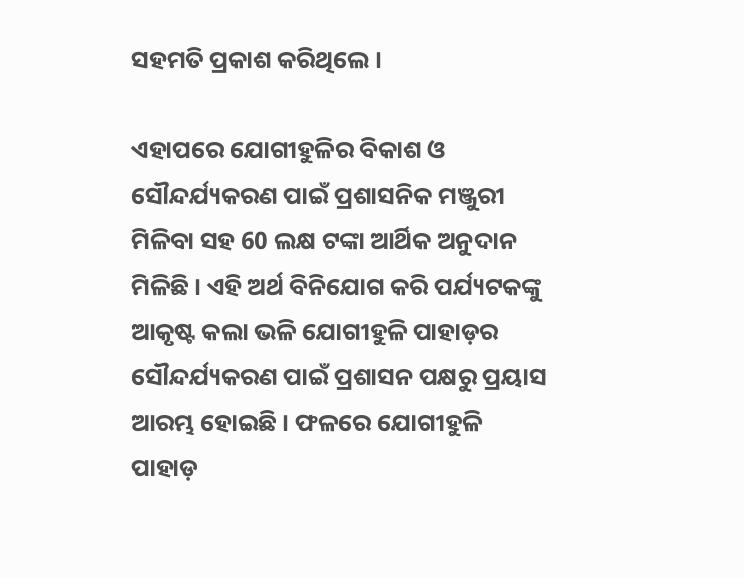ସହମତି ପ୍ରକାଶ କରିଥିଲେ ।

ଏହାପରେ ଯୋଗୀହୁଳିର ବିକାଶ ଓ ସୌନ୍ଦର୍ଯ୍ୟକରଣ ପାଇଁ ପ୍ରଶାସନିକ ମଞ୍ଜୁରୀ ମିଳିବା ସହ 60 ଲକ୍ଷ ଟଙ୍କା ଆର୍ଥିକ ଅନୁଦାନ ମିଳିଛି । ଏହି ଅର୍ଥ ବିନିଯୋଗ କରି ପର୍ଯ୍ୟଟକଙ୍କୁ ଆକୃଷ୍ଟ କଲା ଭଳି ଯୋଗୀହୁଳି ପାହାଡ଼ର ସୌନ୍ଦର୍ଯ୍ୟକରଣ ପାଇଁ ପ୍ରଶାସନ ପକ୍ଷରୁ ପ୍ରୟାସ ଆରମ୍ଭ ହୋଇଛି । ଫଳରେ ଯୋଗୀହୁଳି ପାହାଡ଼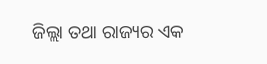ଜିଲ୍ଲା ତଥା ରାଜ୍ୟର ଏକ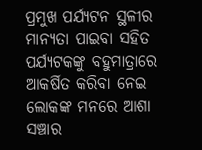ପ୍ରମୁଖ ପର୍ଯ୍ୟଟନ ସ୍ଥଳୀର ମାନ୍ୟତା ପାଇବା ସହିତ ପର୍ଯ୍ୟଟକଙ୍କୁ ବହୁମାତ୍ରାରେ ଆକର୍ଷିତ କରିବା ନେଇ ଲୋକଙ୍କ ମନରେ ଆଶା ସଞ୍ଚାର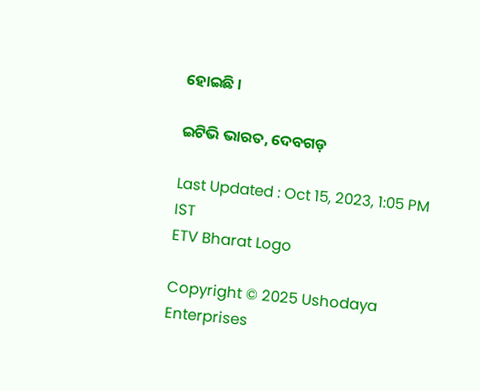ହୋଇଛି ।

ଇଟିଭି ଭାରତ, ଦେବଗଡ଼

Last Updated : Oct 15, 2023, 1:05 PM IST
ETV Bharat Logo

Copyright © 2025 Ushodaya Enterprises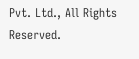Pvt. Ltd., All Rights Reserved.